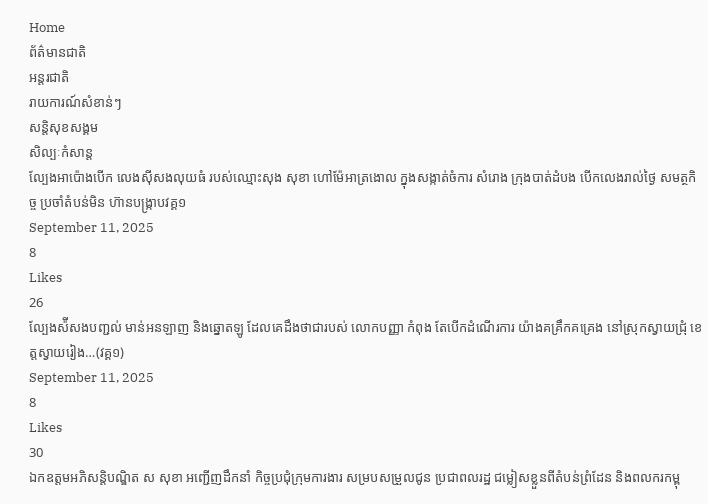Home
ព័ត៌មានជាតិ
អន្តរជាតិ
រាយការណ៍សំខាន់ៗ
សន្តិសុខសង្គម
សិល្បៈកំសាន្ត
ល្បែងអាប៉ោងបើក លេងស៊ីសងលុយធំ របស់ឈ្មោះសុង សុខា ហៅម៉ែអាត្រងោល ក្នុងសង្កាត់ចំការ សំរោង ក្រុងបាត់ដំបង បើកលេងរាល់ថ្ងៃ សមត្ថកិច្ច ប្រចាំតំបន់មិន ហ៊ានបង្ក្រាបវគ្គ១
September 11, 2025
8
Likes
26
ល្បែងស៉ីសងបញ្ជល់ មាន់អនឡាញ និងឆ្នោតឡូ ដែលគេដឹងថាជារបស់ លោកបញ្ញា កំពុង តែបើកដំណើរការ យ៉ាងគគ្រឹកគគ្រេង នៅស្រុកស្វាយជ្រុំ ខេត្តស្វាយរៀង…(វគ្គ១)
September 11, 2025
8
Likes
30
ឯកឧត្តមអភិសន្តិបណ្ឌិត ស សុខា អញ្ជើញដឹកនាំ កិច្ចប្រជុំក្រុមការងារ សម្របសម្រួលជូន ប្រជាពលរដ្ឋ ជម្លៀសខ្លួនពីតំបន់ព្រំដែន និងពលករកម្ពុ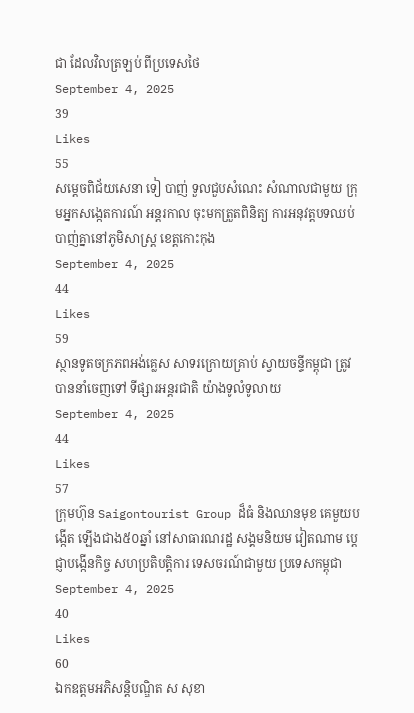ជា ដែលវិលត្រឡប់ ពីប្រទេសថៃ
September 4, 2025
39
Likes
55
សម្ដេចពិជ័យសេនា ទៀ បាញ់ ទួលជួបសំណេះ សំណាលជាមួយ ក្រុមអ្នកសង្កេតការណ៍ អន្តរកាល ចុះមកត្រួតពិនិត្យ ការអនុវត្តបទឈប់ បាញ់គ្នានៅភូមិសាស្រ្ត ខេត្តកោះកុង
September 4, 2025
44
Likes
59
ស្ថានទូតចក្រភពអង់គ្លេស សាទរក្រោយគ្រាប់ ស្វាយចន្ទីកម្ពុជា ត្រូវបាននាំចេញទៅ ទីផ្សារអន្តរជាតិ យ៉ាងទូលំទូលាយ
September 4, 2025
44
Likes
57
ក្រុមហ៊ុន Saigontourist Group ដ៏ធំ និងឈានមុខ គេមួយបង្កើត ឡើងជាង៥០ឆ្នាំ នៅសាធារណរដ្ឋ សង្គមនិយម វៀតណាម ប្តេជ្ញាបង្កើនកិច្ច សហប្រតិបត្តិការ ទេសចរណ៍ជាមួយ ប្រទេសកម្ពុជា
September 4, 2025
40
Likes
60
ឯកឧត្តមអភិសន្តិបណ្ឌិត ស សុខា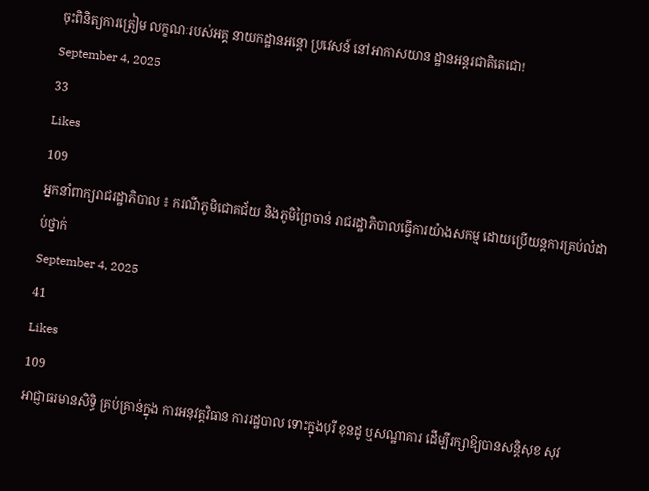ចុះពិនិត្យការត្រៀម លក្ខណៈរបស់អគ្គ នាយកដ្ឋានអន្តោ ប្រវេសន៍ នៅអាកាសយាន ដ្ឋានអន្តរជាតិតេជោ!
September 4, 2025
33
Likes
109
អ្នកនាំពាក្យរាជរដ្ឋាភិបាល ៖ ករណីភូមិជោគជ័យ និងភូមិព្រៃចាន់ រាជរដ្ឋាភិបាលធ្វើការយ៉ាងសកម្ម ដោយប្រើយន្តការគ្រប់លំដាប់ថ្នាក់
September 4, 2025
41
Likes
109
អាជ្ញាធរមានសិទ្ធិ គ្រប់គ្រាន់ក្នុង ការអនុវត្តវិធាន ការរដ្ឋបាល ទោះក្នុងបុរី ខុនដូ ឬសណ្ឋាគារ ដើម្បីរក្សាឱ្យបានសន្តិសុខ សុវ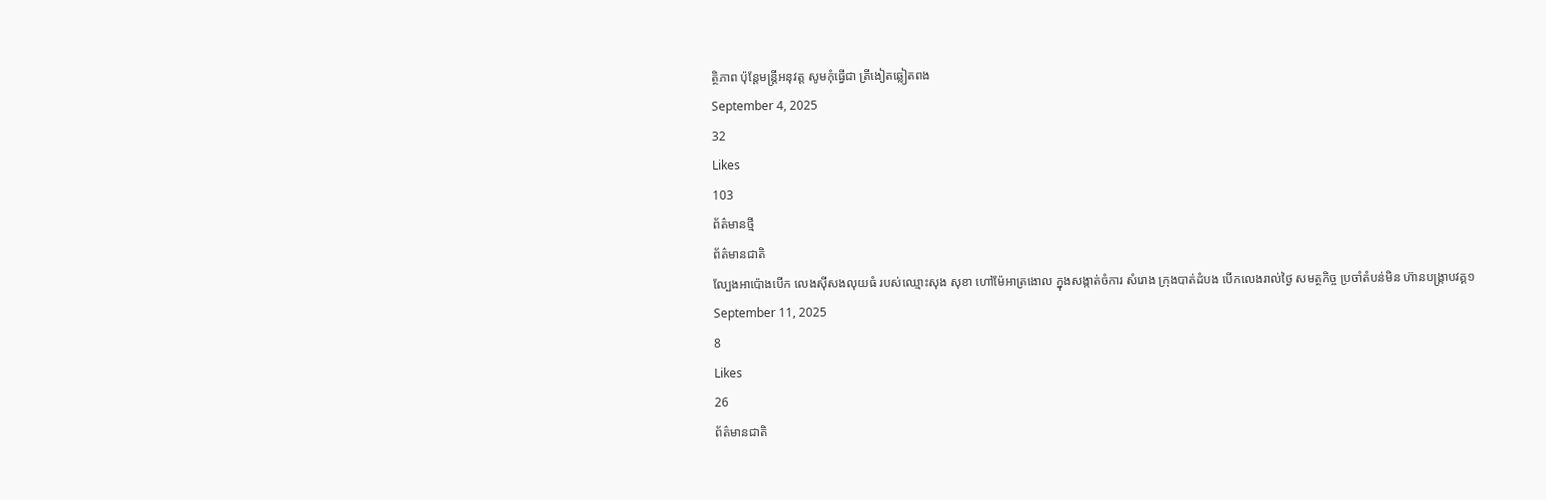ត្ថិភាព ប៉ុន្តែមន្ត្រីអនុវត្ត សូមកុំធ្វើជា ត្រីងៀតឆ្លៀតពង
September 4, 2025
32
Likes
103
ព័ត៌មានថ្មី
ព័ត៌មានជាតិ
ល្បែងអាប៉ោងបើក លេងស៊ីសងលុយធំ របស់ឈ្មោះសុង សុខា ហៅម៉ែអាត្រងោល ក្នុងសង្កាត់ចំការ សំរោង ក្រុងបាត់ដំបង បើកលេងរាល់ថ្ងៃ សមត្ថកិច្ច ប្រចាំតំបន់មិន ហ៊ានបង្ក្រាបវគ្គ១
September 11, 2025
8
Likes
26
ព័ត៌មានជាតិ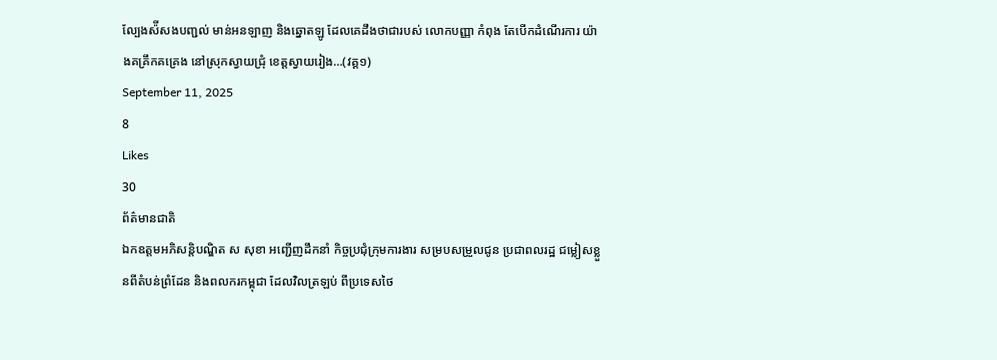ល្បែងស៉ីសងបញ្ជល់ មាន់អនឡាញ និងឆ្នោតឡូ ដែលគេដឹងថាជារបស់ លោកបញ្ញា កំពុង តែបើកដំណើរការ យ៉ាងគគ្រឹកគគ្រេង នៅស្រុកស្វាយជ្រុំ ខេត្តស្វាយរៀង…(វគ្គ១)
September 11, 2025
8
Likes
30
ព័ត៌មានជាតិ
ឯកឧត្តមអភិសន្តិបណ្ឌិត ស សុខា អញ្ជើញដឹកនាំ កិច្ចប្រជុំក្រុមការងារ សម្របសម្រួលជូន ប្រជាពលរដ្ឋ ជម្លៀសខ្លួនពីតំបន់ព្រំដែន និងពលករកម្ពុជា ដែលវិលត្រឡប់ ពីប្រទេសថៃ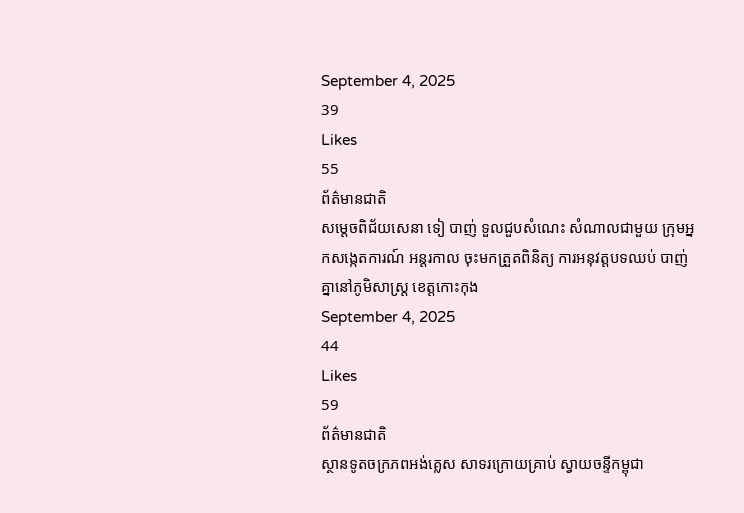September 4, 2025
39
Likes
55
ព័ត៌មានជាតិ
សម្ដេចពិជ័យសេនា ទៀ បាញ់ ទួលជួបសំណេះ សំណាលជាមួយ ក្រុមអ្នកសង្កេតការណ៍ អន្តរកាល ចុះមកត្រួតពិនិត្យ ការអនុវត្តបទឈប់ បាញ់គ្នានៅភូមិសាស្រ្ត ខេត្តកោះកុង
September 4, 2025
44
Likes
59
ព័ត៌មានជាតិ
ស្ថានទូតចក្រភពអង់គ្លេស សាទរក្រោយគ្រាប់ ស្វាយចន្ទីកម្ពុជា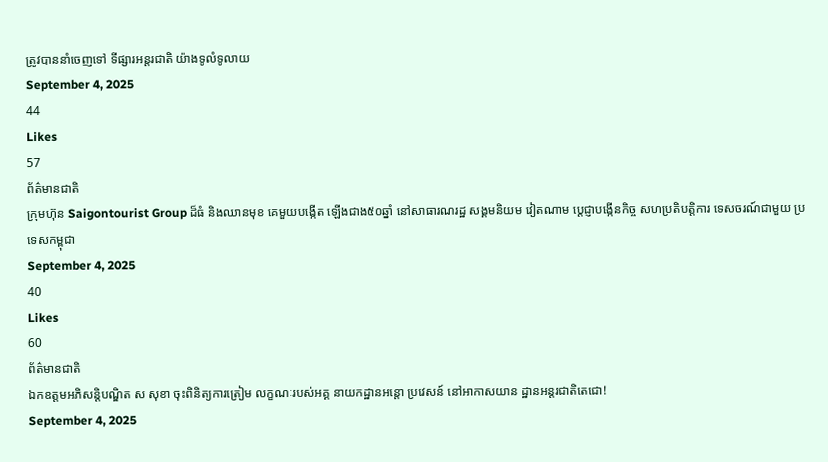ត្រូវបាននាំចេញទៅ ទីផ្សារអន្តរជាតិ យ៉ាងទូលំទូលាយ
September 4, 2025
44
Likes
57
ព័ត៌មានជាតិ
ក្រុមហ៊ុន Saigontourist Group ដ៏ធំ និងឈានមុខ គេមួយបង្កើត ឡើងជាង៥០ឆ្នាំ នៅសាធារណរដ្ឋ សង្គមនិយម វៀតណាម ប្តេជ្ញាបង្កើនកិច្ច សហប្រតិបត្តិការ ទេសចរណ៍ជាមួយ ប្រទេសកម្ពុជា
September 4, 2025
40
Likes
60
ព័ត៌មានជាតិ
ឯកឧត្តមអភិសន្តិបណ្ឌិត ស សុខា ចុះពិនិត្យការត្រៀម លក្ខណៈរបស់អគ្គ នាយកដ្ឋានអន្តោ ប្រវេសន៍ នៅអាកាសយាន ដ្ឋានអន្តរជាតិតេជោ!
September 4, 2025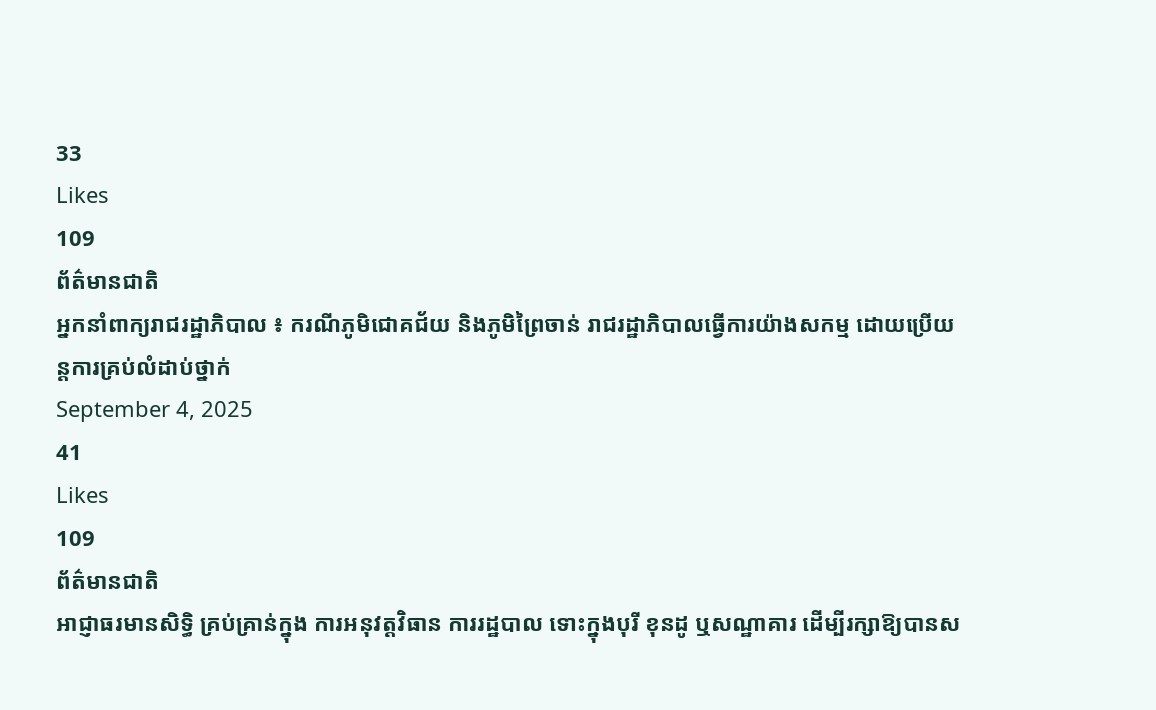33
Likes
109
ព័ត៌មានជាតិ
អ្នកនាំពាក្យរាជរដ្ឋាភិបាល ៖ ករណីភូមិជោគជ័យ និងភូមិព្រៃចាន់ រាជរដ្ឋាភិបាលធ្វើការយ៉ាងសកម្ម ដោយប្រើយន្តការគ្រប់លំដាប់ថ្នាក់
September 4, 2025
41
Likes
109
ព័ត៌មានជាតិ
អាជ្ញាធរមានសិទ្ធិ គ្រប់គ្រាន់ក្នុង ការអនុវត្តវិធាន ការរដ្ឋបាល ទោះក្នុងបុរី ខុនដូ ឬសណ្ឋាគារ ដើម្បីរក្សាឱ្យបានស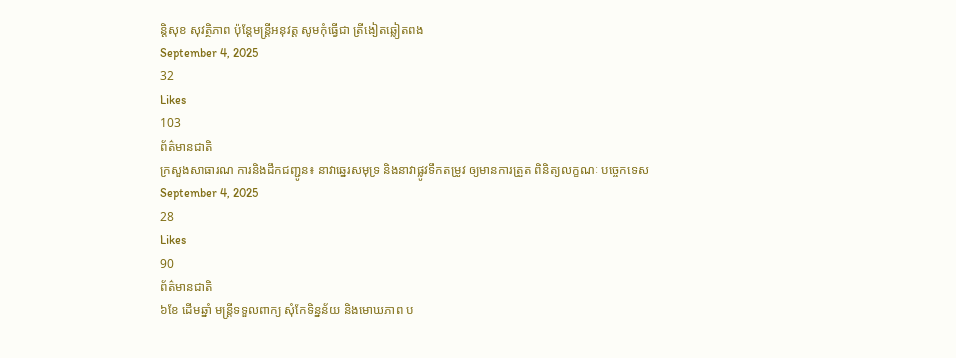ន្តិសុខ សុវត្ថិភាព ប៉ុន្តែមន្ត្រីអនុវត្ត សូមកុំធ្វើជា ត្រីងៀតឆ្លៀតពង
September 4, 2025
32
Likes
103
ព័ត៌មានជាតិ
ក្រសួងសាធារណ ការនិងដឹកជញ្ជូន៖ នាវាឆ្នេរសមុទ្រ និងនាវាផ្លូវទឹកតម្រូវ ឲ្យមានការត្រួត ពិនិត្យលក្ខណៈ បច្ចេកទេស
September 4, 2025
28
Likes
90
ព័ត៌មានជាតិ
៦ខែ ដើមឆ្នាំ មន្រ្តីទទួលពាក្យ សុំកែទិន្នន័យ និងមោឃភាព ប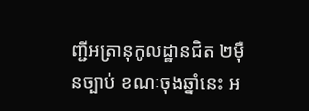ញ្ជីអត្រានុកូលដ្ឋានជិត ២ម៉ឺនច្បាប់ ខណៈចុងឆ្នាំនេះ អ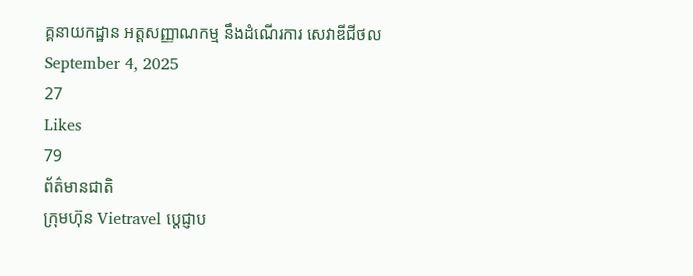គ្គនាយកដ្ឋាន អត្តសញ្ញាណកម្ម នឹងដំណើរការ សេវាឌីជីថល
September 4, 2025
27
Likes
79
ព័ត៌មានជាតិ
ក្រុមហ៊ុន Vietravel ប្តេជ្ញាប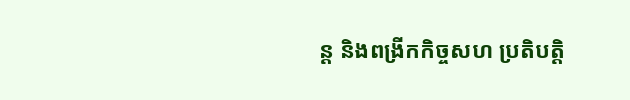ន្ត និងពង្រីកកិច្ចសហ ប្រតិបត្តិ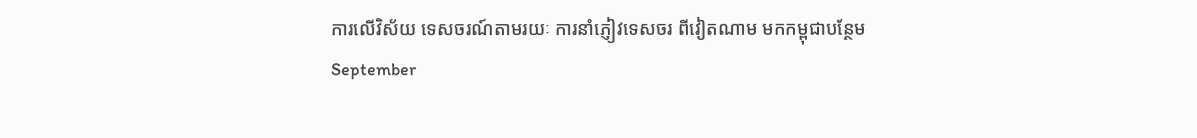ការលើវិស័យ ទេសចរណ៍តាមរយៈ ការនាំភ្ញៀវទេសចរ ពីវៀតណាម មកកម្ពុជាបន្ថែម
September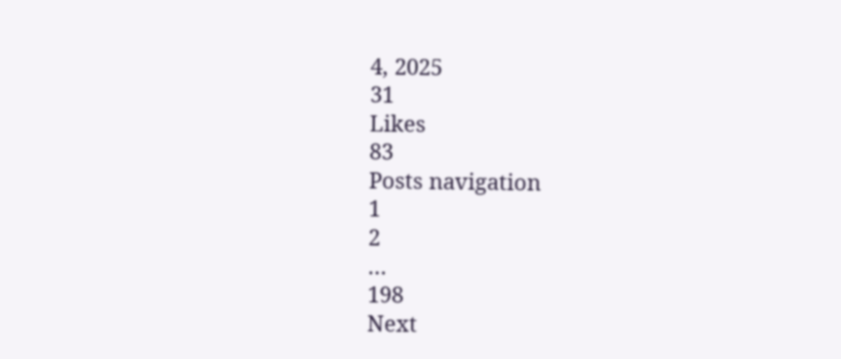4, 2025
31
Likes
83
Posts navigation
1
2
…
198
Next